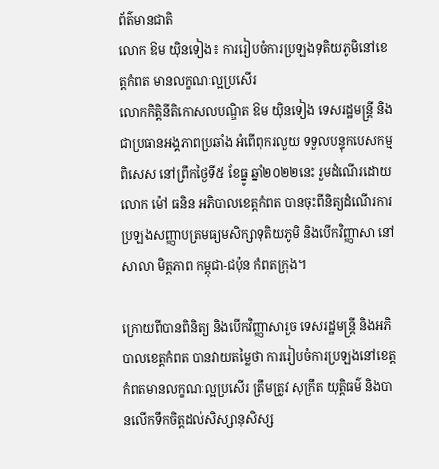ព័ត៌មានជាតិ
លោក ឱម យ៉ិនទៀង៖ ការរៀបចំការប្រឡងទុតិយភូមិនៅខេត្តកំពត មានលក្ខណៈល្អប្រសើរ
លោកកិត្តិនីតិកោសលបណ្ឌិត ឱម យ៉ិនទៀង ទេសរដ្ឋមន្ត្រី និងជាប្រធានអង្គភាពប្រឆាំង អំពើពុករលួយ ទទួលបន្ទុកបេសកម្មពិសេស នៅព្រឹកថ្ងៃទី៥ ខែធ្នូ ឆ្នាំ២០២២នេះ រួមដំណើរដោយ លោក ម៉ៅ ធនិន អភិបាលខេត្តកំពត បានចុះពីនិត្យដំណើរការប្រឡងសញ្ញាបត្រមធ្យមសិក្សាទុតិយភូមិ និងបើកវិញ្ញាសា នៅសាលា មិត្តភាព កម្ពុជា-ជប៉ុន កំពតក្រុង។

ក្រោយពីបានពិនិត្យ និងបើកវិញ្ញាសារួច ទេសរដ្ឋមន្ត្រី និងអភិបាលខេត្តកំពត បានវាយតម្លៃថា ការរៀបចំការប្រឡងនៅខេត្តកំពតមានលក្ខណៈល្អប្រសើរ ត្រឹមត្រូវ សុក្រឹត យុត្តិធម៌ និងបានលើកទឹកចិត្តដល់សិស្សានុសិស្ស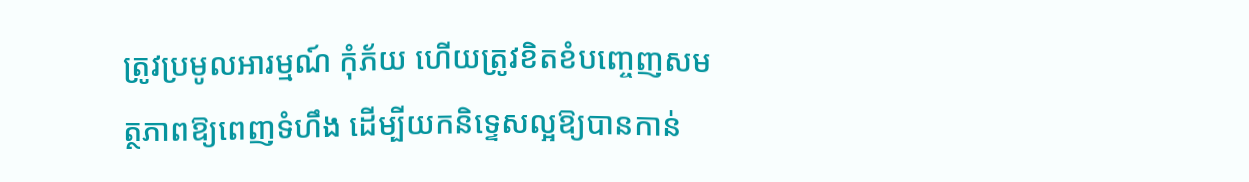ត្រូវប្រមូលអារម្មណ៍ កុំភ័យ ហើយត្រូវខិតខំបញ្ចេញសមត្ថភាពឱ្យពេញទំហឹង ដើម្បីយកនិទ្ទេសល្អឱ្យបានកាន់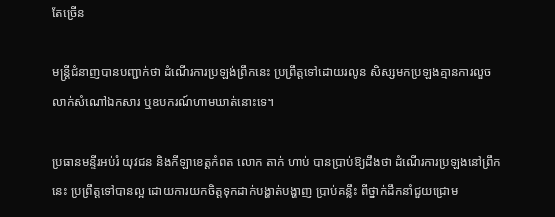តែច្រើន

មន្ត្រីជំនាញបានបញ្ជាក់ថា ដំណើរការប្រឡង់ព្រឹកនេះ ប្រព្រឹត្តទៅដោយរលូន សិស្សមកប្រឡងគ្មានការលួចលាក់សំណៅឯកសារ ឬឧបករណ៍ហាមឃាត់នោះទេ។

ប្រធានមន្ទីរអប់រំ យុវជន និងកីឡាខេត្តកំពត លោក តាក់ ហាប់ បានប្រាប់ឱ្យដឹងថា ដំណើរការប្រឡងនៅព្រឹកនេះ ប្រព្រឹត្តទៅបានល្អ ដោយការយកចិត្តទុកដាក់បង្ហាត់បង្ហាញ ប្រាប់គន្លឹះ ពីថ្នាក់ដឹកនាំជួយជ្រោម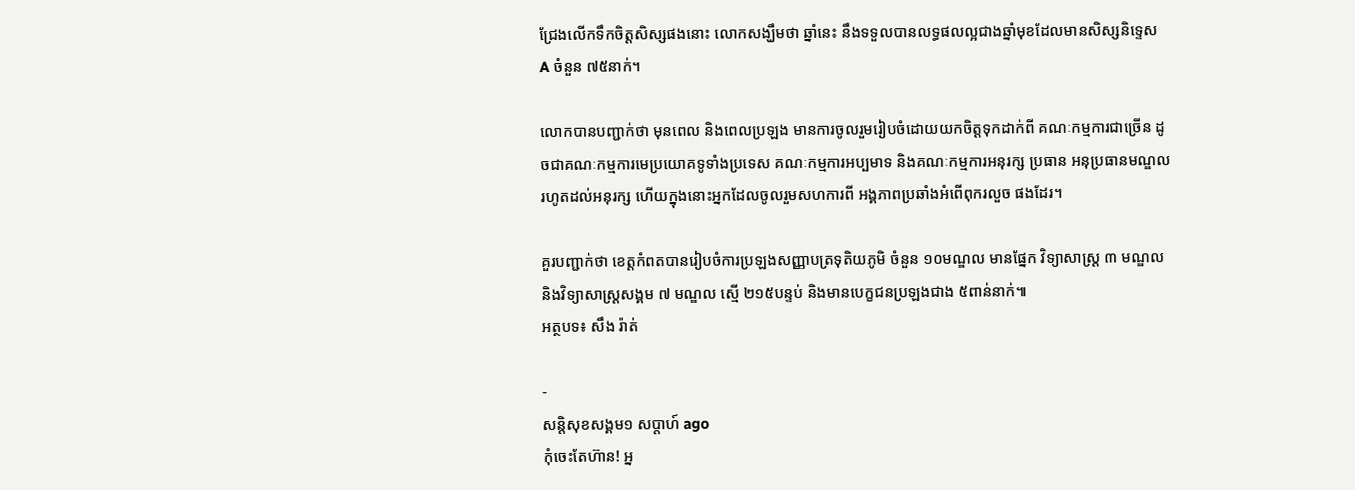ជ្រែងលើកទឹកចិត្តសិស្សផងនោះ លោកសង្ឃឹមថា ឆ្នាំនេះ នឹងទទួលបានលទ្ធផលល្អជាងឆ្នាំមុខដែលមានសិស្សនិទ្ទេស A ចំនួន ៧៥នាក់។

លោកបានបញ្ជាក់ថា មុនពេល និងពេលប្រឡង មានការចូលរួមរៀបចំដោយយកចិត្តទុកដាក់ពី គណៈកម្មការជាច្រើន ដូចជាគណៈកម្មការមេប្រយោគទូទាំងប្រទេស គណៈកម្មការអប្បមាទ និងគណៈកម្មការអនុរក្ស ប្រធាន អនុប្រធានមណ្ឌល រហូតដល់អនុរក្ស ហើយក្នុងនោះអ្នកដែលចូលរួមសហការពី អង្គភាពប្រឆាំងអំពើពុករលួច ផងដែរ។

គួរបញ្ជាក់ថា ខេត្តកំពតបានរៀបចំការប្រឡងសញ្ញាបត្រទុតិយភូមិ ចំនួន ១០មណ្ឌល មានផ្នែក វិទ្យាសាស្ត្រ ៣ មណ្ឌល និងវិទ្យាសាស្ត្រសង្គម ៧ មណ្ឌល ស្មើ ២១៥បន្ទប់ និងមានបេក្ខជនប្រឡងជាង ៥ពាន់នាក់៕
អត្ថបទ៖ សឹង រ៉ាត់

-
សន្តិសុខសង្គម១ សប្តាហ៍ ago
កុំចេះតែហ៊ាន! អ្ន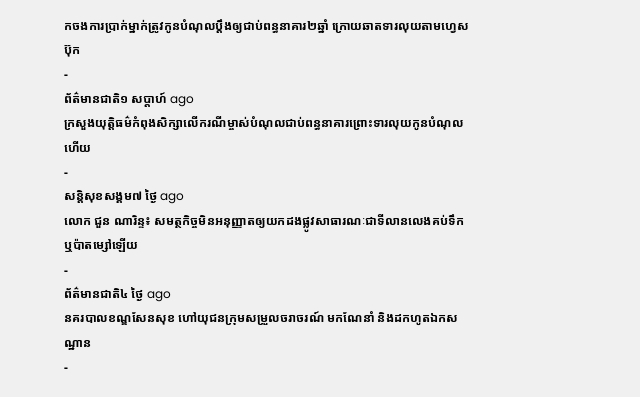កចងការប្រាក់ម្នាក់ត្រូវកូនបំណុលប្ដឹងឲ្យជាប់ពន្ធនាគារ២ឆ្នាំ ក្រោយឆាតទារលុយតាមហ្វេសប៊ុក
-
ព័ត៌មានជាតិ១ សប្តាហ៍ ago
ក្រសួងយុត្តិធម៌កំពុងសិក្សាលើករណីម្ចាស់បំណុលជាប់ពន្ធនាគារព្រោះទារលុយកូនបំណុលហើយ
-
សន្តិសុខសង្គម៧ ថ្ងៃ ago
លោក ជួន ណារិន្ទ៖ សមត្ថកិច្ចមិនអនុញ្ញាតឲ្យយកដងផ្លូវសាធារណៈជាទីលានលេងគប់ទឹក ឬប៉ាតម្សៅឡើយ
-
ព័ត៌មានជាតិ៤ ថ្ងៃ ago
នគរបាលខណ្ឌសែនសុខ ហៅយុជនក្រុមសម្រួលចរាចរណ៍ មកណែនាំ និងដកហូតឯកសណ្ឋាន
-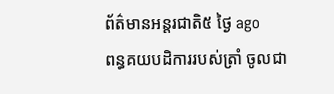ព័ត៌មានអន្ដរជាតិ៥ ថ្ងៃ ago
ពន្ធគយបដិការរបស់ត្រាំ ចូលជា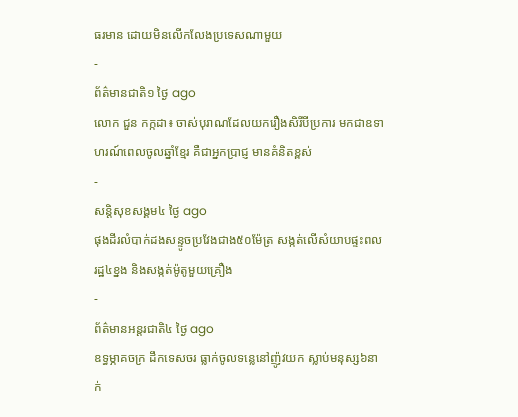ធរមាន ដោយមិនលើកលែងប្រទេសណាមួយ
-
ព័ត៌មានជាតិ១ ថ្ងៃ ago
លោក ជួន កក្កដា៖ ចាស់បុរាណដែលយករឿងសិរីបីប្រការ មកជាឧទាហរណ៍ពេលចូលឆ្នាំខ្មែរ គឺជាអ្នកប្រាជ្ញ មានគំនិតខ្ពស់
-
សន្តិសុខសង្គម៤ ថ្ងៃ ago
ផុងដីរលំបាក់ដងសន្ទូចប្រវែងជាង៥០ម៉ែត្រ សង្កត់លើសំយាបផ្ទះពលរដ្ឋ៤ខ្នង និងសង្កត់ម៉ូតូមួយគ្រឿង
-
ព័ត៌មានអន្ដរជាតិ៤ ថ្ងៃ ago
ឧទ្ធម្ភាគចក្រ ដឹកទេសចរ ធ្លាក់ចូលទន្លេនៅញ៉ូវយក ស្លាប់មនុស្ស៦នាក់